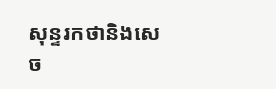សុន្ទរកថានិងសេច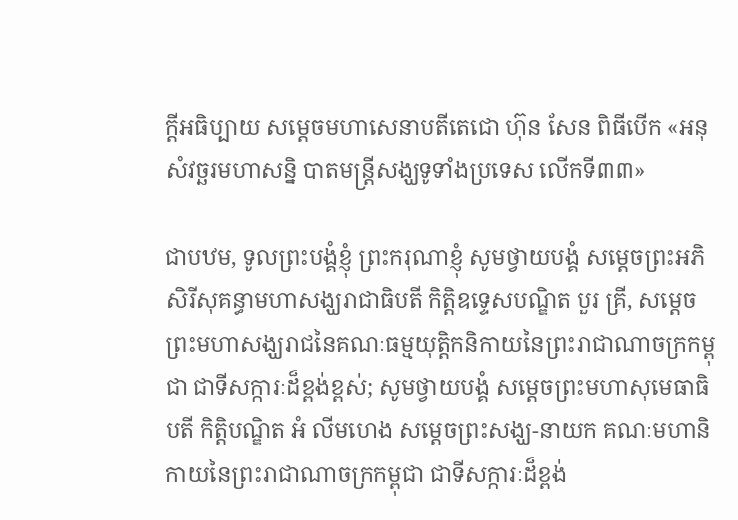ក្ដីអធិប្បាយ សម្ដេចមហាសេនាបតីតេជោ ហ៊ុន សែន ពិធីបើក «អនុសំវច្ឆរមហាសនិ្ន បាតមន្រ្ដីសង្ឃទូទាំងប្រទេស លើកទី៣៣»

ជាបឋម, ទូលព្រះបង្គំខ្ញុំ ព្រះករុណាខ្ញុំ សូមថ្វាយបង្គំ សម្តេចព្រះអភិសិរីសុគន្ធាមហាសង្ឃរាជាធិបតី កិត្តិឧទ្ទេសបណ្ឌិត បួរ គ្រី, សម្តេចព្រះមហាសង្ឃរាជនៃគណៈធម្មយុត្តិកនិកាយនៃព្រះរាជាណាចក្រកម្ពុជា ជាទីសក្ការៈដ៏ខ្ពង់ខ្ពស់; សូមថ្វាយបង្គំ សម្តេចព្រះមហាសុមេធាធិបតី កិត្តិបណ្ឌិត អំ លីមហេង សម្តេចព្រះសង្ឃ-នាយក គណៈមហានិកាយនៃព្រះរាជាណាចក្រកម្ពុជា ជាទីសក្ការៈដ៏ខ្ពង់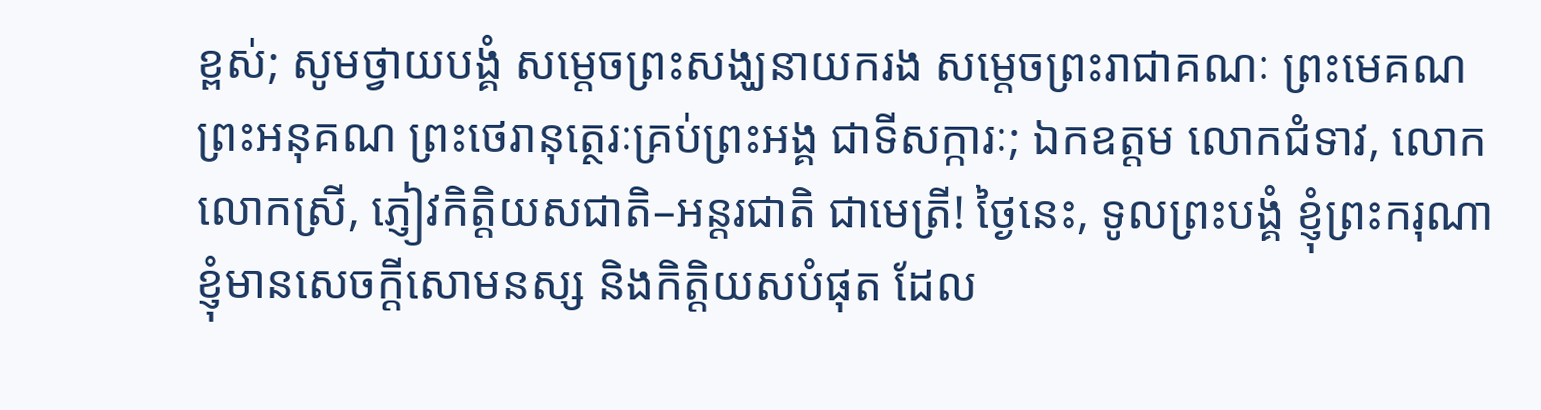ខ្ពស់; សូមថ្វាយបង្គំ សម្តេចព្រះសង្ឃនាយករង សម្តេចព្រះរាជាគណៈ ព្រះមេគណ ព្រះអនុគណ ព្រះថេរានុត្ថេរៈគ្រប់ព្រះអង្គ ជាទីសក្ការៈ; ឯកឧត្តម លោកជំទាវ, លោក លោកស្រី, ភ្ញៀវកិត្តិយសជាតិ–អន្តរជាតិ ជាមេត្រី! ថ្ងៃនេះ, ទូលព្រះបង្គំ ខ្ញុំព្រះករុណាខ្ញុំមានសេចក្ដីសោមនស្ស និងកិត្តិយសបំផុត ដែល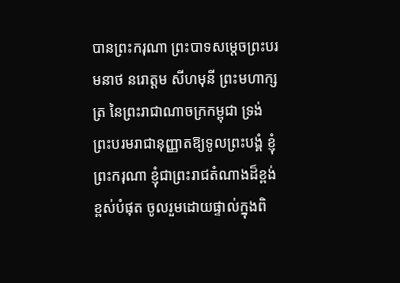បានព្រះករុណា ព្រះបាទសម្តេចព្រះបរមនាថ នរោត្តម សីហមុនី ព្រះមហាក្សត្រ នៃព្រះរាជាណាចក្រកម្ពុជា ទ្រង់ព្រះបរមរាជានុញ្ញាតឱ្យទូលព្រះបង្គំ ខ្ញុំព្រះករុណា ខ្ញុំជាព្រះរាជតំណាងដ៏ខ្ពង់ខ្ពស់បំផុត ចូលរួមដោយផ្ទាល់ក្នុងពិ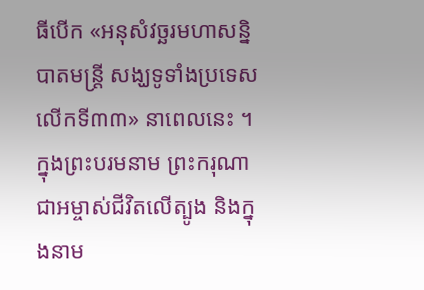ធីបើក «អនុសំវច្ឆរមហាសនិ្នបាតមន្រ្ដី សង្ឃទូទាំងប្រទេស លើកទី៣៣» នាពេលនេះ ។ ក្នុងព្រះបរមនាម ព្រះករុណាជាអម្ចាស់ជីវិតលើត្បូង និងក្នុងនាម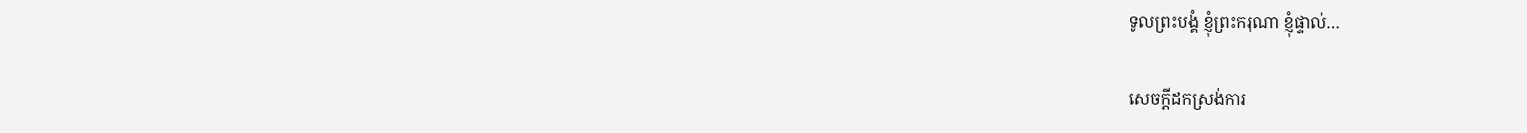ទូលព្រះបង្គំ ខ្ញុំព្រះករុណា ខ្ញុំផ្ទាល់…

សេចក្ដីដកស្រង់ការ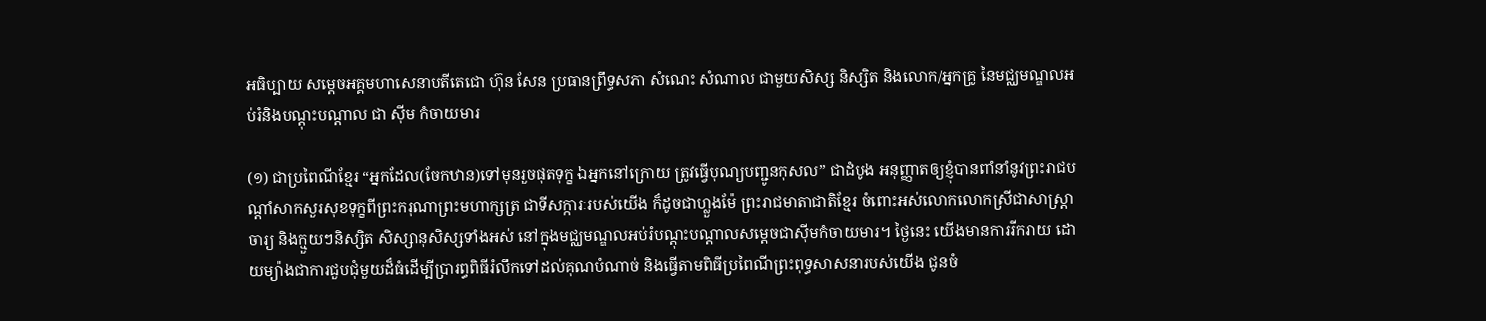អធិប្បាយ សម្ដេចអគ្គមហាសេនាបតីតេជោ ហ៊ុន សែន ប្រធានព្រឹទ្ធសភា សំណេះ សំណាល ជាមួយសិស្ស និស្សិត និងលោក/អ្នកគ្រូ នៃមជ្ឈមណ្ឌលអប់រំនិងបណ្ដុះបណ្តាល ជា ស៊ីម កំចាយមារ

(១) ជាប្រពៃណីខ្មែរ “អ្នកដែល(ចែកឋាន)ទៅមុនរួចផុតទុក្ខ ឯអ្នកនៅក្រោយ ត្រូវធ្វើបុណ្យបញ្ជូនកុសល” ជាដំបូង អនុញ្ញាតឲ្យខ្ញុំបានពាំនាំនូវព្រះរាជបណ្ដាំសាកសួរសុខទុក្ខពីព្រះករុណាព្រះមហាក្សត្រ ជាទីសក្ការៈរបស់យើង ក៏ដូចជាហ្លួងម៉ែ ព្រះរាជមាតាជាតិខ្មែរ ចំពោះអស់លោកលោកស្រីជាសាស្រ្តាចារ្យ និងក្មួយៗនិស្សិត សិស្សានុសិស្សទាំងអស់ នៅក្នុងមជ្ឈមណ្ឌលអប់រំបណ្ដុះបណ្ដាលសម្ដេចជាស៊ីមកំចាយមារ។ ថ្ងៃនេះ យើងមានការរីករាយ ដោយម្យ៉ាងជាការជួបជុំមួយដ៏ធំដើម្បីប្រារព្ធពិធីរំលឹកទៅដល់គុណបំណាច់ និងធ្វើតាមពិធីប្រពៃណីព្រះពុទ្ធសាសនារបស់យើង ជូនចំ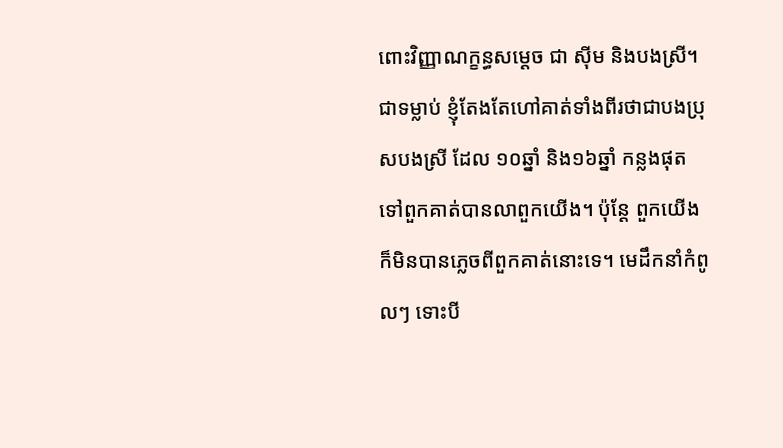ពោះវិញ្ញាណក្ខន្ធសម្ដេច ជា ស៊ីម និងបងស្រី។ ជាទម្លាប់ ខ្ញុំតែងតែហៅគាត់ទាំងពីរថាជាបងប្រុសបងស្រី ដែល ១០ឆ្នាំ និង១៦ឆ្នាំ កន្លងផុតទៅពួកគាត់បានលាពួកយើង។ ប៉ុន្តែ ពួកយើងក៏មិនបានភ្លេចពីពួកគាត់នោះទេ។ មេដឹកនាំកំពូលៗ ទោះបី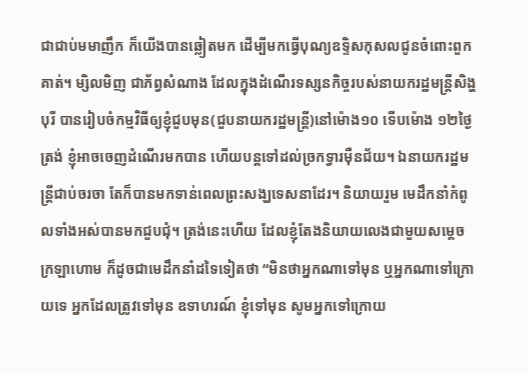ជាជាប់មមាញឹក ក៏យើងបានឆ្លៀតមក ដើម្បីមកធ្វើបុណ្យឧទ្ទិសកុសលជូនចំពោះពួកគាត់។ ម្សិលមិញ ជាភ័ព្វសំណាង ដែលក្នុងដំណើរទស្សនកិច្ចរបស់នាយករដ្ឋមន្រ្តីសិង្ហបុរី បានរៀបចំកម្មវិធីឲ្យខ្ញុំជួបមុន(ជួបនាយករដ្ឋមន្រ្តី)នៅម៉ោង១០ ទើបម៉ោង ១២ថ្ងៃត្រង់ ខ្ញុំអាចចេញដំណើរមកបាន ហើយបន្តទៅដល់ច្រកទ្វារម៉ឺនជ័យ។ ឯនាយករដ្ឋមន្រ្តីជាប់ចរចា តែក៏បានមកទាន់ពេលព្រះសង្ឃទេសនាដែរ។ និយាយរួម មេដឹកនាំកំពូលទាំងអស់បានមកជួបជុំ។ ត្រង់នេះហើយ ដែលខ្ញុំតែងនិយាយលេងជាមួយសម្ដេចក្រឡាហោម ក៏ដូចជាមេដឹកនាំដទៃទៀតថា “មិនថាអ្នកណាទៅមុន ឬអ្នកណាទៅក្រោយទេ អ្នកដែលត្រូវទៅមុន ឧទាហរណ៍ ខ្ញុំទៅមុន សូមអ្នកទៅក្រោយ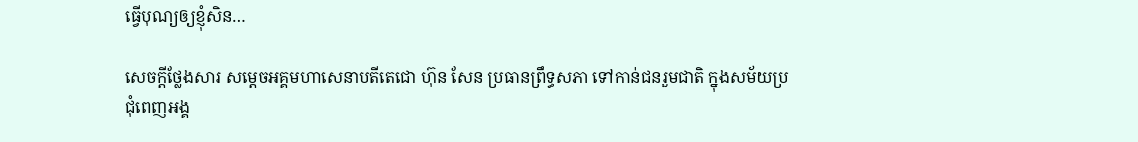ធ្វើបុណ្យឲ្យខ្ញុំសិន…

សេចក្តីថ្លែងសារ សម្តេចអគ្គមហាសេនាបតីតេជោ ហ៊ុន សែន ប្រធានព្រឹទ្ធសភា ទៅកាន់ជនរួមជាតិ ក្នុងសម័យប្រជុំពេញអង្គ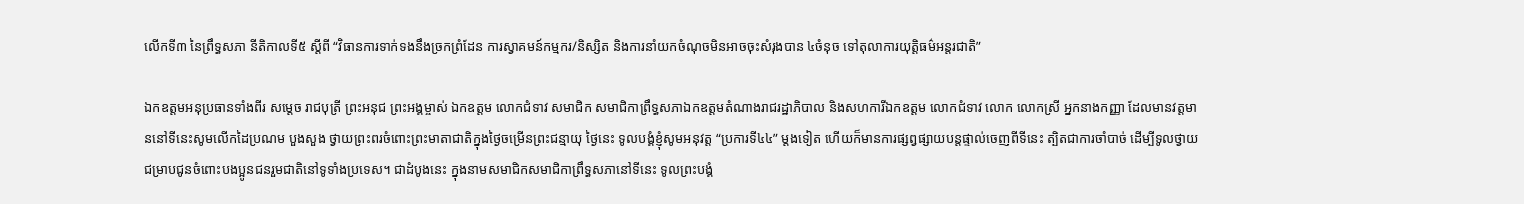លើកទី៣ នៃព្រឹទ្ធសភា នីតិកាលទី៥ ស្តីពី “វិធានការទាក់ទងនឹងច្រកព្រំដែន ការស្វាគមន៍កម្មករ/និស្សិត និងការនាំយកចំណុចមិនអាចចុះសំរុងបាន ៤ចំនុច ទៅតុលាការយុត្តិធម៌អន្តរជាតិ”

ឯកឧត្តមអនុប្រធានទាំងពីរ សម្ដេច រាជបុត្រី ព្រះអនុជ ព្រះអង្គម្ចាស់ ឯកឧត្តម លោកជំទាវ សមាជិក សមាជិកាព្រឹទ្ធសភាឯកឧត្តមតំណាងរាជរដ្ឋាភិបាល និងសហការីឯកឧត្តម លោកជំទាវ លោក លោកស្រី អ្នកនាងកញ្ញា ដែលមានវត្តមាននៅទីនេះសូមលើកដៃប្រណម បួងសួង ថ្វាយព្រះពរចំពោះព្រះមាតាជាតិក្នុងថ្ងៃចម្រើនព្រះជន្មាយុ ថ្ងៃនេះ ទូលបង្គំខ្ញុំសូមអនុវត្ត “ប្រការទី៤៤” ម្ដងទៀត ហើយក៏មានការផ្សព្វផ្សាយបន្តផ្ទាល់ចេញពីទីនេះ ត្បិតជាការចាំបាច់ ដើម្បីទូលថ្វាយ ជម្រាបជូនចំពោះបងប្អូនជនរួមជាតិនៅទូទាំងប្រទេស។ ជាដំបូងនេះ ក្នុងនាមសមាជិកសមាជិកាព្រឹទ្ធសភានៅទីនេះ ទូលព្រះបង្គំ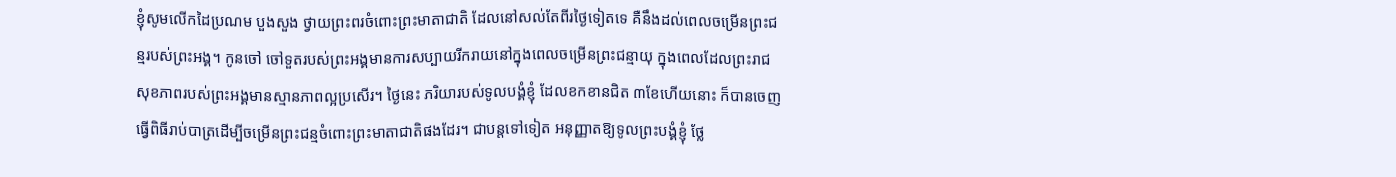ខ្ញុំសូមលើកដៃប្រណម បួងសួង ថ្វាយព្រះពរចំពោះព្រះមាតាជាតិ ដែលនៅសល់តែពីរថ្ងៃទៀតទេ គឺនឹងដល់ពេលចម្រើនព្រះជន្មរបស់ព្រះអង្គ។ កូនចៅ ចៅទួតរបស់ព្រះអង្គមានការសប្បាយរីករាយនៅក្នុងពេលចម្រើនព្រះជន្មាយុ ក្នុងពេលដែលព្រះរាជសុខភាពរបស់ព្រះអង្គមានស្មានភាពល្អប្រសើរ។ ថ្ងៃនេះ ភរិយារបស់ទូលបង្គំខ្ញុំ ដែលខកខានជិត ៣ខែហើយនោះ ក៏បានចេញធ្វើពិធីរាប់បាត្រដើម្បីចម្រើនព្រះជន្មចំពោះព្រះមាតាជាតិផងដែរ។ ជាបន្តទៅទៀត អនុញ្ញាតឱ្យទូលព្រះបង្គំខ្ញុំ ថ្លែ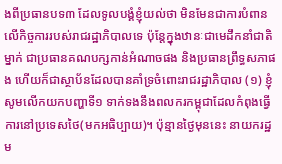ងពីប្រធានបទ៣ ដែលទូលបង្គំខ្ញុំយល់ថា មិនមែនជាការបំពានលើកិច្ចការរបស់រាជរដ្ឋាភិបាលទេ ប៉ុន្តែក្នុងឋានៈជាមេដឹកនាំជាតិម្នាក់ ជាប្រធានគណបក្សកាន់អំណាចផង និងប្រធានព្រឹទ្ធសភាផង ហើយក៏ជាស្ថាប័នដែលបានគាំទ្រចំពោះរាជរដ្ឋាភិបាល (១) ខ្ញុំសូមលើកយកបញ្ហាទី១ ទាក់ទងនឹងពលករកម្ពុជាដែលកំពុងធ្វើការនៅប្រទេសថៃ(មកអធិប្បាយ)។ ប៉ុន្មានថ្ងៃមុននេះ នាយករដ្ឋម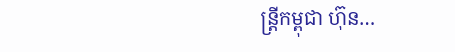ន្រ្តីកម្ពុជា ហ៊ុន…